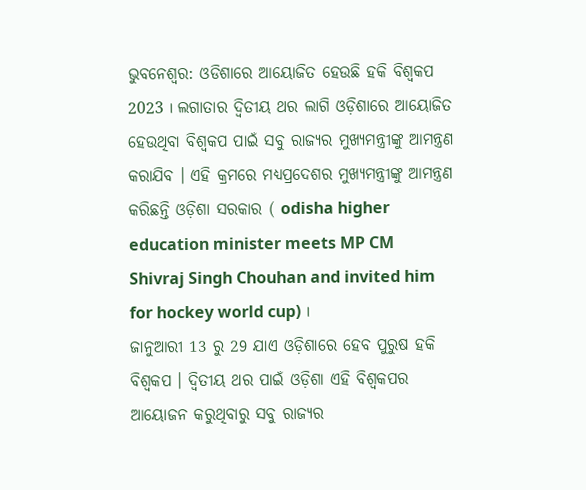ଭୁବନେଶ୍ବର: ଓଡିଶାରେ ଆୟୋଜିତ ହେଉଛି ହକି ବିଶ୍ବକପ 2023 । ଲଗାତାର ଦ୍ଵିତୀୟ ଥର ଲାଗି ଓଡ଼ିଶାରେ ଆୟୋଜିତ ହେଉଥିବା ବିଶ୍ବକପ ପାଇଁ ସବୁ ରାଜ୍ୟର ମୁଖ୍ୟମନ୍ତ୍ରୀଙ୍କୁ ଆମନ୍ତ୍ରଣ କରାଯିବ । ଏହି କ୍ରମରେ ମଧ୍ୟପ୍ରଦେଶର ମୁଖ୍ୟମନ୍ତ୍ରୀଙ୍କୁ ଆମନ୍ତ୍ରଣ କରିଛନ୍ତି ଓଡ଼ିଶା ସରକାର ( odisha higher education minister meets MP CM Shivraj Singh Chouhan and invited him for hockey world cup) ।
ଜାନୁଆରୀ 13 ରୁ 29 ଯାଏ ଓଡ଼ିଶାରେ ହେବ ପୁରୁଷ ହକି ବିଶ୍ବକପ । ଦ୍ବିତୀୟ ଥର ପାଇଁ ଓଡ଼ିଶା ଏହି ବିଶ୍ବକପର ଆୟୋଜନ କରୁଥିବାରୁ ସବୁ ରାଜ୍ୟର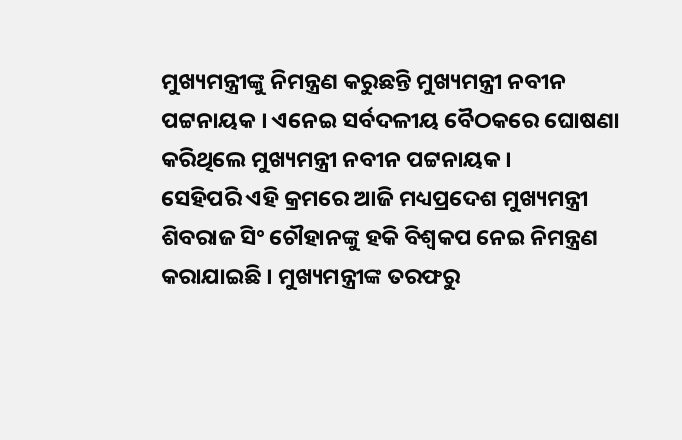ମୁଖ୍ୟମନ୍ତ୍ରୀଙ୍କୁ ନିମନ୍ତ୍ରଣ କରୁଛନ୍ତି ମୁଖ୍ୟମନ୍ତ୍ରୀ ନବୀନ ପଟ୍ଟନାୟକ । ଏନେଇ ସର୍ବଦଳୀୟ ବୈଠକରେ ଘୋଷଣା କରିଥିଲେ ମୁଖ୍ୟମନ୍ତ୍ରୀ ନବୀନ ପଟ୍ଟନାୟକ ।
ସେହିପରି ଏହି କ୍ରମରେ ଆଜି ମଧ୍ୟପ୍ରଦେଶ ମୁଖ୍ୟମନ୍ତ୍ରୀ ଶିବରାଜ ସିଂ ଚୌହାନଙ୍କୁ ହକି ବିଶ୍ବକପ ନେଇ ନିମନ୍ତ୍ରଣ କରାଯାଇଛି । ମୁଖ୍ୟମନ୍ତ୍ରୀଙ୍କ ତରଫରୁ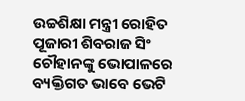ଉଚ୍ଚଶିକ୍ଷା ମନ୍ତ୍ରୀ ରୋହିତ ପୂଜାରୀ ଶିବରାଜ ସିଂ ଚୌହାନଙ୍କୁ ଭୋପାଳରେ ବ୍ୟକ୍ତିଗତ ଭାବେ ଭେଟି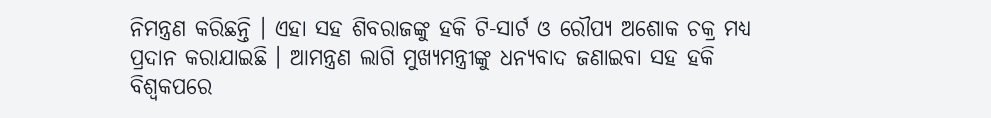ନିମନ୍ତ୍ରଣ କରିଛନ୍ତି । ଏହା ସହ ଶିବରାଜଙ୍କୁ ହକି ଟି-ସାର୍ଟ ଓ ରୌପ୍ୟ ଅଶୋକ ଚକ୍ର ମଧ୍ୟ ପ୍ରଦାନ କରାଯାଇଛି । ଆମନ୍ତ୍ରଣ ଲାଗି ମୁଖ୍ୟମନ୍ତ୍ରୀଙ୍କୁ ଧନ୍ୟବାଦ ଜଣାଇବା ସହ ହକି ବିଶ୍ବକପରେ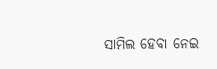ସାମିଲ ହେବା ନେଇ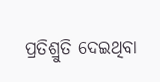ପ୍ରତିଶ୍ରୁତି ଦେଇଥିବା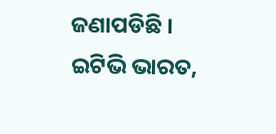ଜଣାପଡିଛି ।
ଇଟିଭି ଭାରତ,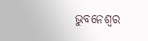ଭୁବନେଶ୍ବର